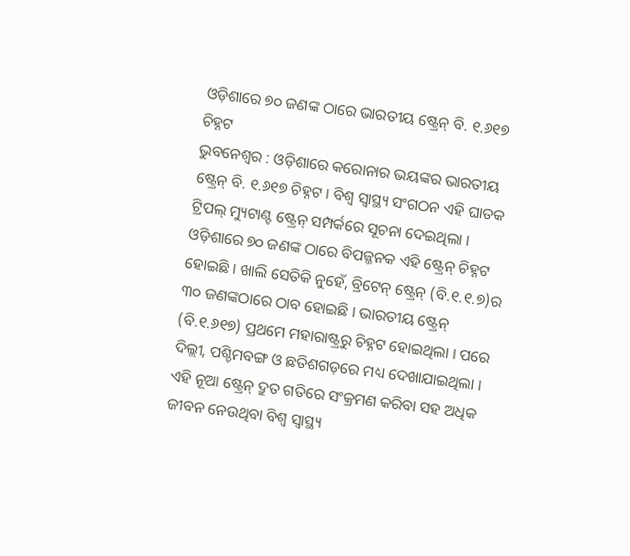ଓଡ଼ିଶାରେ ୭୦ ଜଣଙ୍କ ଠାରେ ଭାରତୀୟ ଷ୍ଟ୍ରେନ୍ ବି. ୧.୬୧୭ ଚିହ୍ନଟ
ଭୁବନେଶ୍ୱର : ଓଡ଼ିଶାରେ କରୋନାର ଭୟଙ୍କର ଭାରତୀୟ ଷ୍ଟ୍ରେନ୍ ବି. ୧.୬୧୭ ଚିହ୍ନଟ । ବିଶ୍ୱ ସ୍ୱାସ୍ଥ୍ୟ ସଂଗଠନ ଏହି ଘାତକ ଟ୍ରିପଲ୍ ମ୍ୟୁଟାଣ୍ଟ ଷ୍ଟ୍ରେନ୍ ସମ୍ପର୍କରେ ସୂଚନା ଦେଇଥିଲା । ଓଡ଼ିଶାରେ ୭୦ ଜଣଙ୍କ ଠାରେ ବିପଜ୍ଜନକ ଏହି ଷ୍ଟ୍ରେନ୍ ଚିହ୍ନଟ ହୋଇଛି । ଖାଲି ସେତିକି ନୁହେଁ, ବ୍ରିଟେନ୍ ଷ୍ଟ୍ରେନ୍ (ବି.୧.୧.୭)ର ୩୦ ଜଣଙ୍କଠାରେ ଠାବ ହୋଇଛି । ଭାରତୀୟ ଷ୍ଟ୍ରେନ୍ (ବି.୧.୬୧୭) ପ୍ରଥମେ ମହାରାଷ୍ଟ୍ରରୁ ଚିହ୍ନଟ ହୋଇଥିଲା । ପରେ ଦିଲ୍ଲୀ, ପଶ୍ଚିମବଙ୍ଗ ଓ ଛତିଶଗଡ଼ରେ ମଧ୍ୟ ଦେଖାଯାଇଥିଲା । ଏହି ନୂଆ ଷ୍ଟ୍ରେନ୍ ଦ୍ରୁତ ଗତିରେ ସଂକ୍ରମଣ କରିବା ସହ ଅଧିକ ଜୀବନ ନେଉଥିବା ବିଶ୍ୱ ସ୍ୱାସ୍ଥ୍ୟ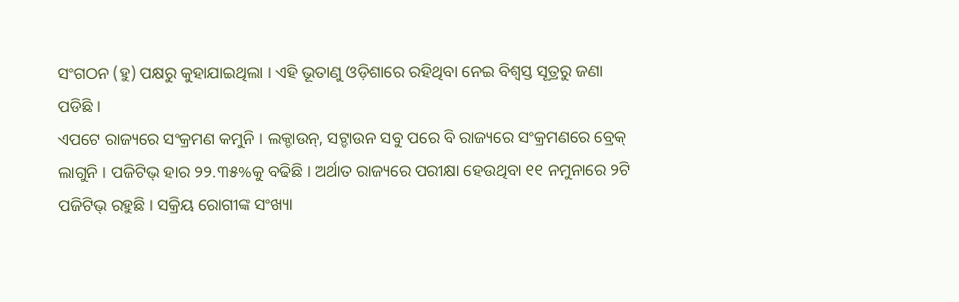ସଂଗଠନ (ହୁ) ପକ୍ଷରୁ କୁହାଯାଇଥିଲା । ଏହି ଭୂତାଣୁ ଓଡ଼ିଶାରେ ରହିଥିବା ନେଇ ବିଶ୍ୱସ୍ତ ସୂତ୍ରରୁ ଜଣା ପଡିଛି ।
ଏପଟେ ରାଜ୍ୟରେ ସଂକ୍ରମଣ କମୁନି । ଲକ୍ଡାଉନ୍, ସଟ୍ଡାଉନ ସବୁ ପରେ ବି ରାଜ୍ୟରେ ସଂକ୍ରମଣରେ ବ୍ରେକ୍ ଲାଗୁନି । ପଜିଟିଭ୍ ହାର ୨୨.୩୫%କୁ ବଢିଛି । ଅର୍ଥାତ ରାଜ୍ୟରେ ପରୀକ୍ଷା ହେଉଥିବା ୧୧ ନମୁନାରେ ୨ଟି ପଜିଟିଭ୍ ରହୁଛି । ସକ୍ରିୟ ରୋଗୀଙ୍କ ସଂଖ୍ୟା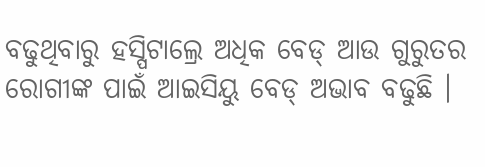ବଢୁଥିବାରୁ ହସ୍ପିଟାଲ୍ରେ ଅଧିକ ବେଡ୍ ଆଉ ଗୁରୁତର ରୋଗୀଙ୍କ ପାଇଁ ଆଇସିୟୁ ବେଡ୍ ଅଭାବ ବଢୁଛି ।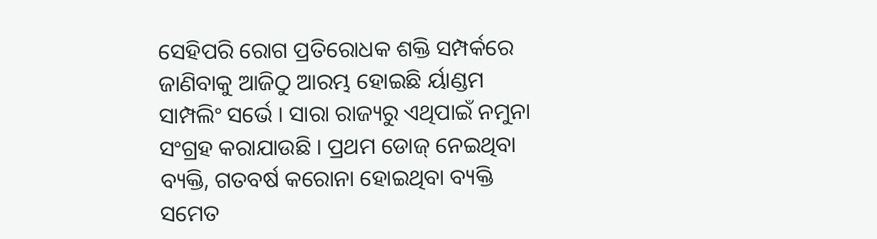ସେହିପରି ରୋଗ ପ୍ରତିରୋଧକ ଶକ୍ତି ସମ୍ପର୍କରେ ଜାଣିବାକୁ ଆଜିଠୁ ଆରମ୍ଭ ହୋଇଛି ର୍ୟାଣ୍ଡମ ସାମ୍ପଲିଂ ସର୍ଭେ । ସାରା ରାଜ୍ୟରୁ ଏଥିପାଇଁ ନମୁନା ସଂଗ୍ରହ କରାଯାଉଛି । ପ୍ରଥମ ଡୋଜ୍ ନେଇଥିବା ବ୍ୟକ୍ତି, ଗତବର୍ଷ କରୋନା ହୋଇଥିବା ବ୍ୟକ୍ତି ସମେତ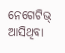ନେଗେଟିଭ୍ ଆସିଥିବା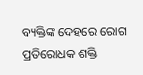ବ୍ୟକ୍ତିଙ୍କ ଦେହରେ ରୋଗ ପ୍ରତିରୋଧକ ଶକ୍ତି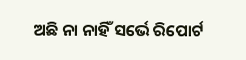ଅଛି ନା ନାହିଁ ସର୍ଭେ ରିପୋର୍ଟ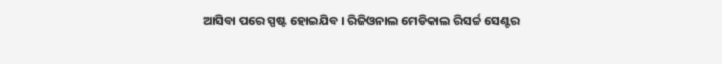ଆସିବା ପରେ ସ୍ପଷ୍ଟ ହୋଇଯିବ । ରିଜିଓନାଲ ମେଡିକାଲ ରିସର୍ଚ୍ଚ ସେଣ୍ଟର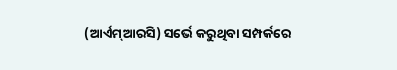(ଆର୍ଏମ୍ଆରସି) ସର୍ଭେ କରୁଥିବା ସମ୍ପର୍କରେ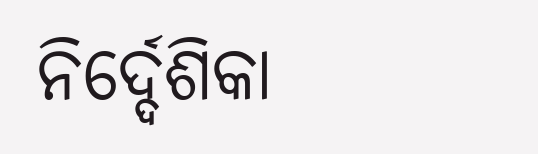ନିର୍ଦ୍ଦେଶିକା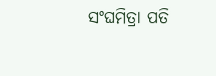ସଂଘମିତ୍ରା ପତି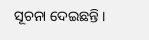ସୂଚନା ଦେଇଛନ୍ତି ।